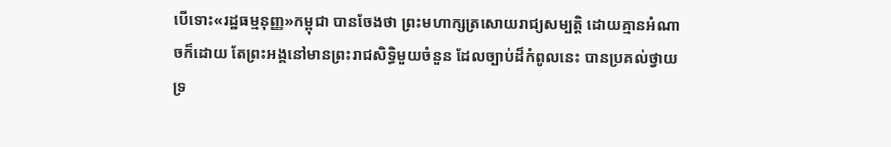បើទោះ«រដ្ឋធម្មនុញ្ញ»កម្ពុជា បានចែងថា ព្រះមហាក្សត្រសោយរាជ្យសម្បត្តិ ដោយគ្មានអំណាចក៏ដោយ តែព្រះអង្គនៅមានព្រះរាជសិទ្ធិមួយចំនួន ដែលច្បាប់ដ៏កំពូលនេះ បានប្រគល់ថ្វាយទ្រ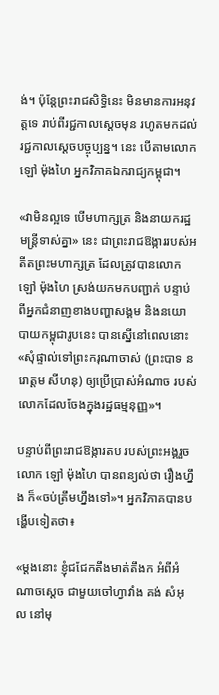ង់។ ប៉ុន្តែព្រះរាជសិទ្ធិនេះ មិនមានការអនុវត្តទេ រាប់ពីរជ្ជកាលស្ដេចមុន រហូតមកដល់រជ្ជកាលស្ដេចបច្ចុប្បន្ន។ នេះ បើតាមលោក ឡៅ ម៉ុងហៃ អ្នកវិភាគឯករាជ្យកម្ពុជា។

«វាមិនល្អទេ បើមហាក្សត្រ និងនាយករដ្ឋមន្ត្រីទាស់គ្នា» នេះ ជាព្រះរាជឱង្ការរបស់អតីតព្រះមហាក្សត្រ ដែលត្រូវបានលោក ឡៅ ម៉ុងហៃ ស្រង់យកមកបញ្ជាក់ បន្ទាប់ពីអ្នកជំនាញខាងបញ្ហាសង្គម និងនយោបាយកម្ពុជារូបនេះ បានស្នើនៅពេលនោះ «សុំផ្ទាល់ទៅព្រះករុណាចាស់ (ព្រះបាទ នរោត្ដម សីហនុ) ឲ្យប្រើប្រាស់អំណាច របស់លោកដែលចែងក្នុងរដ្ឋធម្មនុញ្ញ»។

បន្ទាប់ពីព្រះរាជឱង្ការតប របស់ព្រះអង្គរួច លោក ឡៅ ម៉ុងហៃ បានពន្យល់ថា រឿងហ្នឹង ក៏«ចប់ត្រឹមហ្នឹងទៅ»។ អ្នកវិភាគបានបង្ហើបទៀតថា៖

«ម្តងនោះ ខ្ញុំជជែកតឹងមាត់តឹងក អំពីអំណាចស្តេច ជាមួយចៅហ្វាវាំង គង់ សំអុល នៅមុ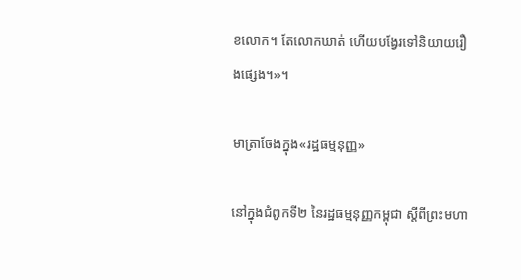ខលោក។ តែលោកឃាត់ ហើយបង្វែរទៅនិយាយរឿងផ្សេង។»។

មាត្រាចែងក្នុង«រដ្ឋធម្មនុញ្ញ»

នៅក្នុងជំពូកទី២ នៃរដ្ឋធម្មនុញ្ញកម្ពុជា ស្ដីពីព្រះមហា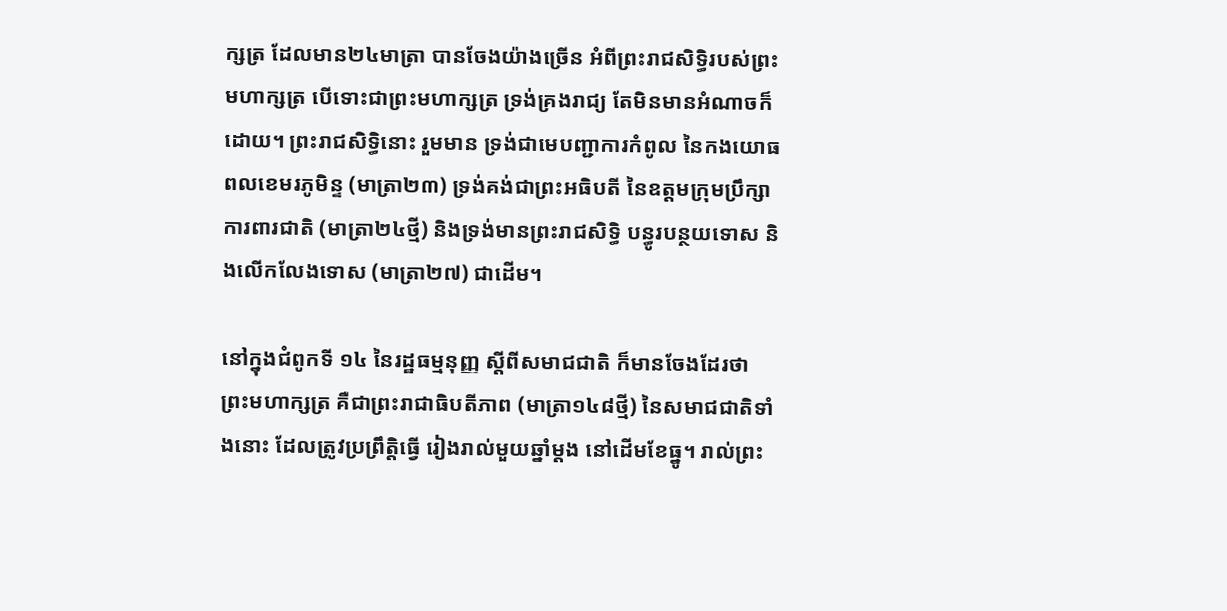ក្សត្រ ដែលមាន២៤មាត្រា បានចែងយ៉ាងច្រើន អំពីព្រះរាជសិទ្ធិរបស់ព្រះមហាក្សត្រ បើទោះជាព្រះមហាក្សត្រ ទ្រង់គ្រងរាជ្យ តែមិនមានអំណាចក៏ដោយ។ ព្រះរាជសិទ្ធិនោះ រួមមាន ទ្រង់ជាមេបញ្ជាការកំពូល នៃកងយោធពលខេមរភូមិន្ទ (មាត្រា២៣) ទ្រង់គង់ជាព្រះអធិបតី នៃឧត្ដមក្រុមប្រឹក្សាការពារជាតិ (មាត្រា២៤ថ្មី) និងទ្រង់មានព្រះរាជសិទ្ធិ បន្ធូរបន្ថយទោស និងលើកលែងទោស (មាត្រា២៧) ជាដើម។

នៅក្នុងជំពូកទី ១៤ នៃរដ្ឋធម្មនុញ្ញ ស្ដីពីសមាជជាតិ ក៏មានចែងដែរថា ព្រះមហាក្សត្រ គឺជាព្រះរាជាធិបតីភាព (មាត្រា១៤៨ថ្មី) នៃសមាជជាតិទាំងនោះ ដែលត្រូវប្រព្រឹត្តិធ្វើ រៀងរាល់មួយឆ្នាំម្ដង នៅដើមខែធ្នូ។ រាល់ព្រះ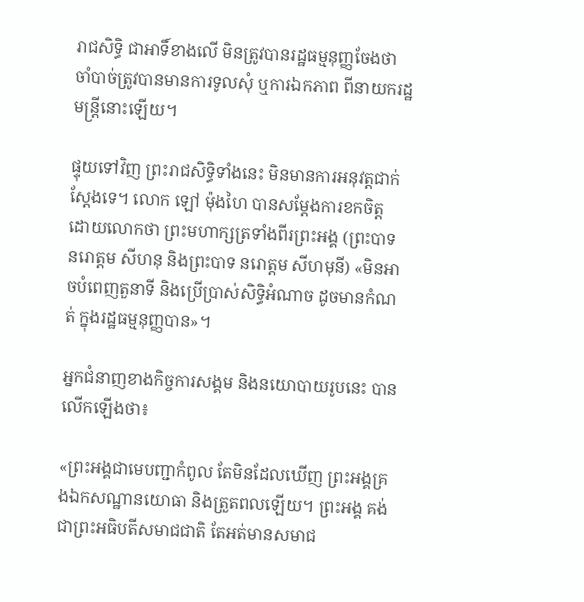រាជសិទ្ធិ ជាអាទិ៍ខាងលើ មិនត្រូវបានរដ្ឋធម្មនុញ្ញចែងថា ចាំបាច់ត្រូវបានមានការទូលសុំ ឬការឯកភាព ពីនាយករដ្ឋមន្ត្រីនោះឡើយ។

ផ្ទុយទៅវិញ ព្រះរាជសិទ្ធិទាំងនេះ មិនមានការអនុវត្តជាក់ស្ដែងទេ។ លោក ឡៅ ម៉ុងហៃ បានសម្ដែងការខកចិត្ត ដោយលោកថា ព្រះមហាក្សត្រទាំងពីរព្រះអង្គ (ព្រះបាទ នរោត្ដម សីហនុ និងព្រះបាទ នរោត្ដម សីហមុនី) «មិនអាចបំពេញតួនាទី និងប្រើប្រាស់សិទ្ធិអំណាច ដូចមានកំណត់ ក្នុងរដ្ឋធម្មនុញ្ញបាន»។

អ្នកជំនាញខាងកិច្ចការសង្គម និងនយោបាយរូបនេះ បានលើកឡើងថា៖

«ព្រះអង្គជាមេបញ្ជាកំពូល តែមិនដែលឃើញ ព្រះអង្គគ្រងឯកសណ្ឋានយោធា និងត្រួតពលឡើយ។ ព្រះអង្គ គង់ជាព្រះអធិបតីសមាជជាតិ តែអត់មានសមាជ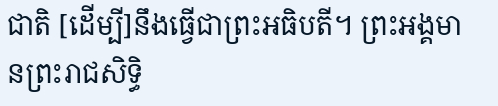ជាតិ [ដើម្បី]នឹងធ្វើជាព្រះអធិបតី។ ព្រះអង្គមានព្រះរាជសិទ្ធិ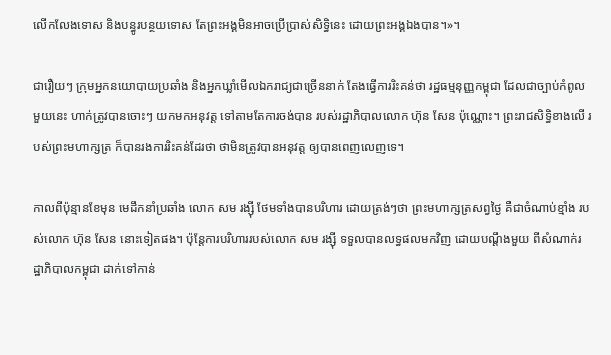លើកលែងទោស និងបន្ធូរបន្ថយទោស តែព្រះអង្គមិនអាចប្រើប្រាស់សិទ្ធិនេះ ដោយព្រះអង្គឯងបាន។»។

ជារឿយៗ ក្រុមអ្នកនយោបាយប្រឆាំង និងអ្នកឃ្លាំមើលឯករាជ្យជាច្រើននាក់ តែងធ្វើការរិះគន់ថា រដ្ឋធម្មនុញ្ញកម្ពុជា ដែលជាច្បាប់កំពូលមួយនេះ ហាក់ត្រូវបានចោះៗ យកមកអនុវត្ត ទៅតាមតែការចង់បាន របស់រដ្ឋាភិបាលលោក ហ៊ុន សែន ប៉ុណ្ណោះ។ ព្រះរាជសិទ្ធិខាងលើ របស់ព្រះមហាក្សត្រ ក៏បានរងការរិះគន់ដែរថា ថាមិនត្រូវបានអនុវត្ត ឲ្យបានពេញលេញទេ។

កាលពីប៉ុន្មានខែមុន មេដឹកនាំប្រឆាំង លោក សម រង្ស៊ី ថែមទាំងបានបរិហារ ដោយត្រង់ៗថា ព្រះមហាក្សត្រសព្វថ្ងៃ គឺជាចំណាប់ខ្មាំង របស់លោក ហ៊ុន សែន នោះទៀតផង។ ប៉ុន្តែការបរិហាររបស់លោក សម រង្ស៊ី ទទួលបានលទ្ធផលមកវិញ ដោយបណ្ដឹងមួយ ពីសំណាក់រដ្ឋាភិបាលកម្ពុជា ដាក់ទៅកាន់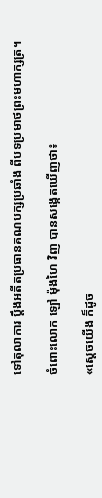ទៅតុលាការ ប្ដឹងអតីតប្រធានគណបក្សប្រឆាំង ពីបទប្រមាថព្រះមហាក្សត្រ។

ចំពោះលោក ឡៅ ម៉ុងហៃ វិញ បានសង្កេតឃើញថា៖

«ស្តេចយើង ក៏ដូច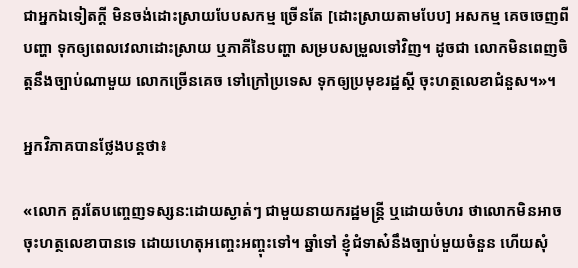ជាអ្នកឯទៀតក្តី មិនចង់ដោះស្រាយបែបសកម្ម ច្រើនតែ [ដោះស្រាយតាមបែប] អសកម្ម គេចចេញពីបញ្ហា ទុកឲ្យពេលវេលាដោះស្រាយ ឬភាគីនៃបញ្ហា សម្របសម្រួលទៅវិញ។ ដូចជា លោកមិនពេញចិត្តនឹងច្បាប់ណាមួយ លោកច្រើនគេច ទៅក្រៅប្រទេស ទុកឲ្យប្រមុខរដ្ឋស្តី ចុះហត្ថលេខាជំនួស។»។

អ្នកវិភាគបានថ្លែងបន្តថា៖

«លោក គួរតែបញ្ចេញទស្សន:ដោយស្ងាត់ៗ ជាមួយនាយករដ្ឋមន្ត្រី ឬដោយចំហរ ថាលោកមិនអាចចុះហត្ថលេខាបានទេ ដោយហេតុអញ្ចេះអញ្ចុះទៅ។ ឆ្នាំទៅ ខ្ញុំជំទាស៎នឹងច្បាប់មួយចំនួន ហើយសុំ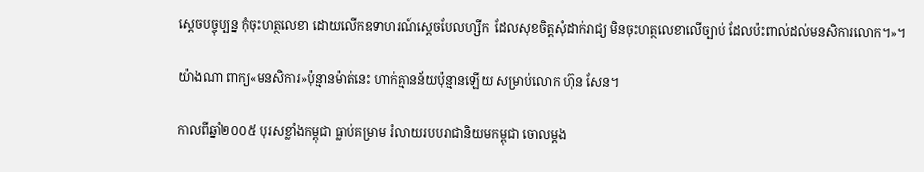ស្តេចបច្ចុប្បន្ន កុំចុះហត្ថលេខា ដោយលើកឧទាហរណ៍ស្តេចបែលហ្សីក  ដែលសុខចិត្តសុំដាក់រាជ្យ មិនចុះហត្ថលេខាលើច្បាប់ ដែលប៉ះពាល់ដល់មនសិការលោក។»។

យ៉ាងណា ពាក្យ«មនសិការ»ប៉ុន្មានម៉ាត់នេះ ហាក់គ្មានន័យប៉ុន្មានឡើយ សម្រាប់លោក ហ៊ុន សែន។

កាលពីឆ្នាំ២០០៥ បុរសខ្លាំងកម្ពុជា ធ្លាប់គម្រាម រំលាយរបបរាជានិយមកម្ពុជា ចោលម្ដង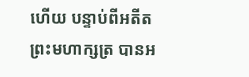ហើយ បន្ទាប់ពីអតីតព្រះមហាក្សត្រ បានអ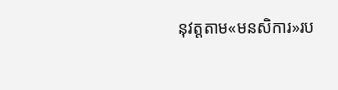នុវត្តតាម«មនសិការ»រប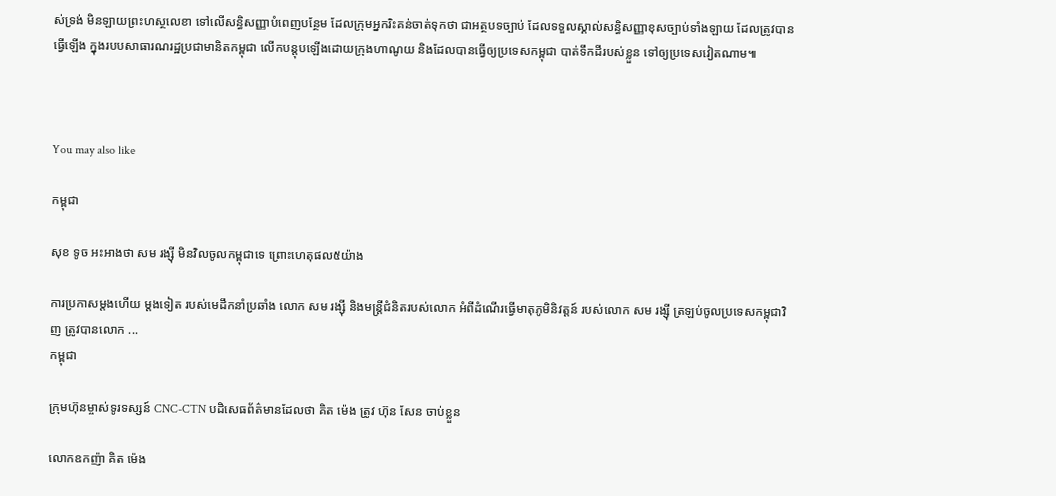ស់ទ្រង់ មិនឡាយព្រះហស្ថលេខា ទៅលើសន្ធិសញ្ញាបំពេញបន្ថែម ដែលក្រុមអ្នករិះគន់ចាត់ទុកថា ជាអត្ថបទច្បាប់ ដែលទទួលស្គាល់សន្ធិសញ្ញាខុសច្បាប់ទាំងឡាយ ដែលត្រូវបានធ្វើឡើង ក្នុងរបបសាធារណរដ្ឋប្រជាមានិតកម្ពុជា លើកបន្តុបឡើងដោយក្រុងហាណូយ និងដែលបានធ្វើឲ្យប្រទេសកម្ពុជា បាត់ទឹកដីរបស់ខ្លួន ទៅឲ្យប្រទេសវៀតណាម៕



You may also like

កម្ពុជា

សុខ ទូច អះអាងថា សម រង្ស៊ី មិនវិលចូលកម្ពុជាទេ ព្រោះហេតុផល៥យ៉ាង

ការប្រកាសម្ដងហើយ ម្ដងទៀត របស់មេដឹកនាំប្រឆាំង លោក សម រង្ស៊ី និងមន្ត្រីជំនិតរបស់លោក អំពីដំណើរធ្វើមាតុភូមិនិវត្តន៍ របស់លោក សម រង្ស៊ី ត្រឡប់ចូលប្រទេសកម្ពុជាវិញ ត្រូវបានលោក ...
កម្ពុជា

ក្រុមហ៊ុនម្ចាស់ទូរទស្សន៍ CNC-CTN បដិសេធព័ត៌មានដែលថា គិត ម៉េង ត្រូវ ហ៊ុន សែន ចាប់ខ្លួន

លោកឧកញ៉ា គិត ម៉េង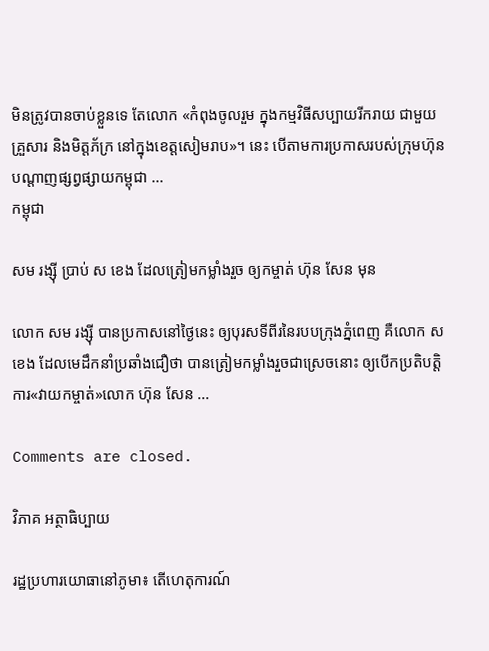មិនត្រូវបានចាប់ខ្លួនទេ តែលោក «កំពុងចូលរួម ក្នុងកម្មវិធីសប្បាយរីករាយ ជាមួយគ្រួសារ និងមិត្តភ័ក្រ នៅក្នុងខេត្តសៀមរាប»។ នេះ បើតាមការប្រកាសរបស់ក្រុមហ៊ុន បណ្ដាញផ្សព្វផ្សាយកម្ពុជា ...
កម្ពុជា

សម រង្ស៊ី ប្រាប់ ស ខេង ដែលត្រៀមកម្លាំងរួច ឲ្យកម្ចាត់ ហ៊ុន សែន មុន

លោក សម រង្ស៊ី បានប្រកាសនៅថ្ងៃនេះ ឲ្យបុរសទីពីរនៃរបបក្រុងភ្នំពេញ គឺលោក ស ខេង ដែលមេដឹកនាំប្រឆាំងជឿថា បានត្រៀមកម្លាំងរួចជាស្រេចនោះ ឲ្យបើកប្រតិបត្តិការ«វាយកម្ចាត់»លោក ហ៊ុន សែន ...

Comments are closed.

វិភាគ អត្ថាធិប្បាយ

រដ្ឋប្រហារយោធានៅភូមា៖ តើហេតុការណ៍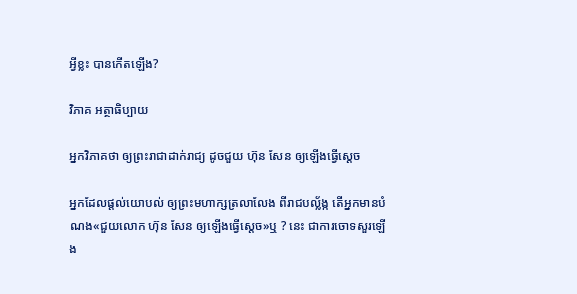អ្វីខ្លះ បានកើតឡើង?

វិភាគ អត្ថាធិប្បាយ

អ្នកវិភាគថា ឲ្យព្រះរាជាដាក់រាជ្យ ដូចជួយ ហ៊ុន សែន ឲ្យឡើងធ្វើស្ដេច

អ្នកដែលផ្ដល់យោបល់ ឲ្យព្រះមហាក្សត្រលាលែង ពីរាជបល្ល័ង្ក តើអ្នកមានបំណង«ជួយលោក ហ៊ុន សែន ឲ្យឡើងធ្វើស្ដេច»ឬ ? នេះ ជាការចោទសួរឡើង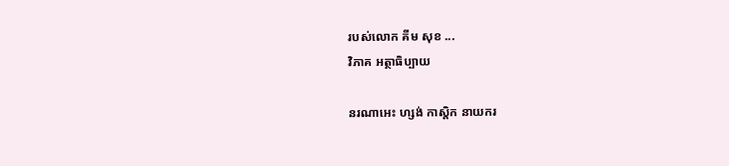របស់លោក គីម សុខ ...
វិភាគ អត្ថាធិប្បាយ

នរណាអេះ ហ្សង់ កាស្តិក នាយករ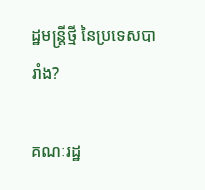ដ្ឋមន្ត្រីថ្មី នៃប្រទេសបារាំង?

គណៈរដ្ឋ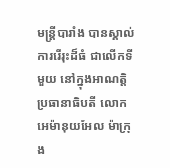មន្ត្រីបារាំង បានស្គាល់ការរើរុះដ៏ធំ ជាលើកទីមួយ នៅក្នុងអាណត្តិប្រធានាធិបតី លោក អេម៉ានុយអែល ម៉ាក្រុង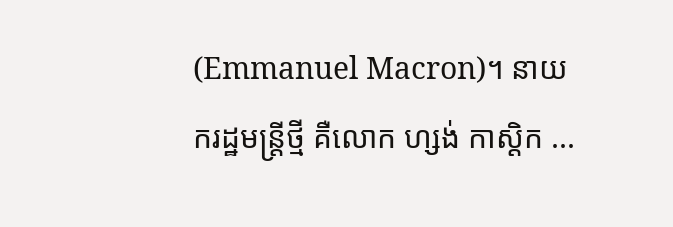(Emmanuel Macron)។ នាយករដ្ឋមន្ត្រីថ្មី គឺលោក ហ្សង់ កាស្តិក ...